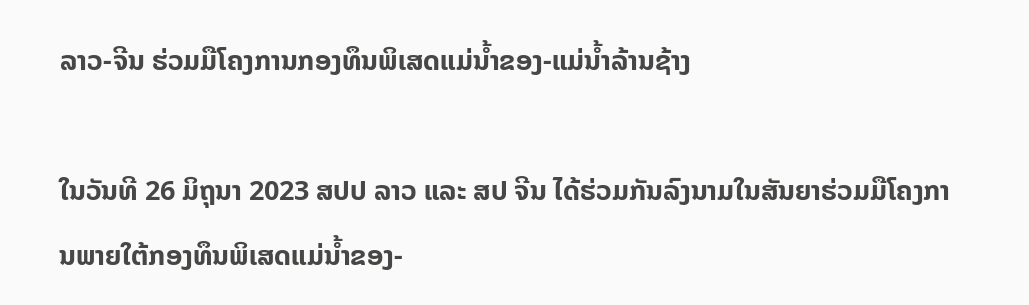ລາວ-ຈີນ ຮ່ວມມືໂຄງການກອງທຶນພິເສດແມ່ນໍ້າຂອງ-ແມ່ນໍ້າລ້ານຊ້າງ

ໃນວັນທີ 26 ມິຖຸນາ 2023 ສປປ ລາວ ແລະ ສປ ຈີນ ໄດ້ຮ່ວມກັນລົງນາມໃນສັນຍາຮ່ວມມືໂຄງການພາຍໃຕ້ກອງທຶນພິເສດແມ່ນໍ້າຂອງ-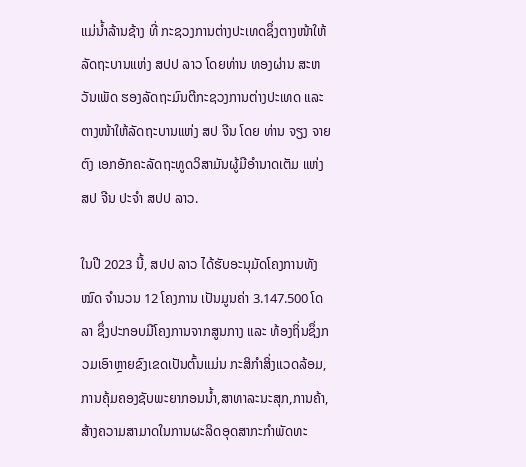ແມ່ນໍ້າລ້ານຊ້າງ ທີ່ ກະຊວງການຕ່າງປະເທດຊຶ່ງຕາງໜ້າໃຫ້ລັດຖະບານແຫ່ງ ສປປ ລາວ ໂດຍທ່ານ ທອງຜ່ານ ສະຫວັນເພັດ ຮອງລັດຖະມົນຕີກະຊວງການຕ່າງປະເທດ ແລະ ຕາງໜ້າໃຫ້ລັດຖະບານແຫ່ງ ສປ ຈີນ ໂດຍ ທ່ານ ຈຽງ ຈາຍຕົງ ເອກອັກຄະລັດຖະທູດວິສາມັນຜູ້ມີອຳນາດເຕັມ ແຫ່ງ ສປ ຈີນ ປະຈຳ ສປປ ລາວ.

ໃນປີ 2023 ນີ້, ສປປ ລາວ ໄດ້ຮັບອະນຸມັດໂຄງການທັງໝົດ ຈຳນວນ 12 ໂຄງການ ເປັນມູນຄ່າ 3.147.500 ໂດລາ ຊຶ່ງປະກອບມີໂຄງການຈາກສູນກາງ ແລະ ທ້ອງຖິ່ນຊຶ່ງກວມເອົາຫຼາຍຂົງເຂດເປັນຕົ້ນແມ່ນ ກະສິກຳສິ່ງແວດລ້ອມ,ການຄຸ້ມຄອງຊັບພະຍາກອນນໍ້າ,ສາທາລະນະສຸກ,ການຄ້າ,ສ້າງຄວາມສາມາດໃນການຜະລິດອຸດສາກະກຳພັດທະ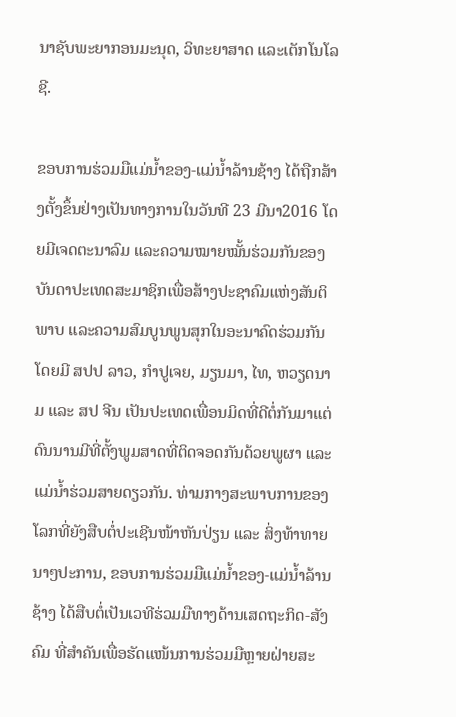ນາຊັບພະຍາກອນມະນຸດ, ວິທະຍາສາດ ແລະເຕັກໂນໂລຊີ.

ຂອບການຮ່ວມມືແມ່ນໍ້າຂອງ-ແມ່ນໍ້າລ້ານຊ້າງ ໄດ້ຖືກສ້າງຕັ້ງຂຶ້ນຢ່າງເປັນທາງການໃນວັນທີ 23 ມີນາ2016 ໂດຍມີເຈດຕະນາລົມ ແລະຄວາມໝາຍໝັ້ນຮ່ວມກັນຂອງບັນດາປະເທດສະມາຊິກເພື່ອສ້າງປະຊາຄົມແຫ່ງສັນຕິພາບ ແລະຄວາມສົມບູນພູນສຸກໃນອະນາຄົດຮ່ວມກັນໂດຍມີ ສປປ ລາວ, ກຳປູເຈຍ, ມຽນມາ, ໄທ, ຫວຽດນາມ ແລະ ສປ ຈີນ ເປັນປະເທດເພື່ອນມິດທີ່ດີຕໍ່ກັນມາແຕ່ດົນນານມີທີ່ຕັ້ງພູມສາດທີ່ຕິດຈອດກັນດ້ວຍພູຜາ ແລະ ແມ່ນໍ້າຮ່ວມສາຍດຽວກັນ. ທ່າມກາງສະພາບການຂອງໂລກທີ່ຍັງສືບຕໍ່ປະເຊີນໜ້າຫັນປ່ຽນ ແລະ ສິ່ງທ້າທາຍນາໆປະການ, ຂອບການຮ່ວມມືແມ່ນໍ້າຂອງ-ແມ່ນໍ້າລ້ານຊ້າງ ໄດ້ສືບຕໍ່ເປັນເວທີຮ່ວມມືທາງດ້ານເສດຖະກິດ-ສັງຄົມ ທີ່ສຳຄັນເພື່ອຮັດແໜ້ນການຮ່ວມມືຫຼາຍຝ່າຍສະ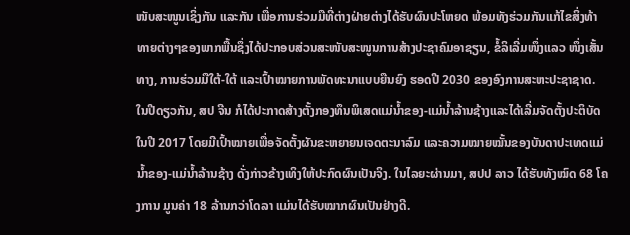ໜັບສະໜູນເຊິ່ງກັນ ແລະກັນ ເພື່ອການຮ່ວມມືທີ່ຕ່າງຝ່າຍຕ່າງໄດ້ຮັບຜົນປະໂຫຍດ ພ້ອມທັງຮ່ວມກັນແກ້ໄຂສິ່ງທ້າທາຍຕ່າງໆຂອງພາກພື້ນຊຶ່ງໄດ້ປະກອບສ່ວນສະໜັບສະໜູນການສ້າງປະຊາຄົມອາຊຽນ, ຂໍ້ລິເລີ່ມໜຶ່ງແລວ ໜຶ່ງເສັ້ນທາງ, ການຮ່ວມມືໃຕ້-ໃຕ້ ແລະເປົ້າໝາຍການພັດທະນາແບບຍືນຍົງ ຮອດປີ 2030 ຂອງອົງການສະຫະປະຊາຊາດ. ໃນປີດຽວກັນ, ສປ ຈີນ ກໍໄດ້ປະກາດສ້າງຕັ້ງກອງທຶນພິເສດແມ່ນໍ້າຂອງ-ແມ່ນໍ້າລ້ານຊ້າງແລະໄດ້ເລີ່ມຈັດຕັ້ງປະຕິບັດໃນປີ 2017 ໂດຍມີເປົ້າໝາຍເພື່ອຈັດຕັ້ງຜັນຂະຫຍາຍນເຈດຕະນາລົມ ແລະຄວາມໝາຍໝັ້ນຂອງບັນດາປະເທດແມ່ນໍ້າຂອງ-ແມ່ນໍ້າລ້ານຊ້າງ ດັ່ງກ່າວຂ້າງເທິງໃຫ້ປະກົດຜົນເປັນຈິງ. ໃນໄລຍະຜ່ານມາ, ສປປ ລາວ ໄດ້ຮັບທັງໝົດ 68 ໂຄງການ ມູນຄ່າ 18 ລ້ານກວ່າໂດລາ ແມ່ນໄດ້ຮັບໝາກຜົນເປັນຢ່າງດີ.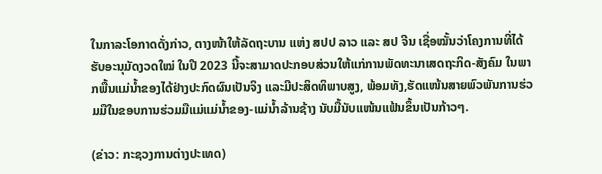ໃນກາລະໂອກາດດັ່ງກ່າວ, ຕາງໜ້າໃຫ້ລັດຖະບານ ແຫ່ງ ສປປ ລາວ ແລະ ສປ ຈີນ ເຊື່ອໝັ້ນວ່າໂຄງການທີ່ໄດ້ຮັບອະນຸມັດງວດໃໝ່ ໃນປີ 2023 ນີ້ຈະສາມາດປະກອບສ່ວນໃຫ້ແກ່ການພັດທະນາເສດຖະກິດ-ສັງຄົມ ໃນພາກພື້ນແມ່ນໍ້າຂອງໄດ້ຢ່າງປະກົດຜົນເປັນຈິງ ແລະມີປະສິດທິພາບສູງ, ພ້ອມທັງ,ຮັດແໜ້ນສາຍພົວພັນການຮ່ວມມືໃນຂອບການຮ່ວມມືແມ່ແມ່ນໍ້າຂອງ-ແມ່ນໍ້າລ້ານຊ້າງ ນັບມື້ນັບແໜ້ນແຟ້ນຂຶ້ນເປັນກ້າວໆ.

(ຂ່າວ: ກະຊວງການຕ່າງປະເທດ)